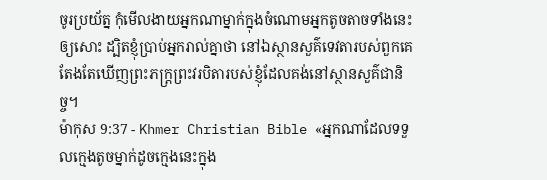ចូរប្រយ័ត្ន កុំមើលងាយអ្នកណាម្នាក់ក្នុងចំណោមអ្នកតូចតាចទាំងនេះឲ្យសោះ ដ្បិតខ្ញុំប្រាប់អ្នករាល់គ្នាថា នៅឯស្ថានសួគ៌ទេវតារបស់ពួកគេតែងតែឃើញព្រះភក្ដ្រព្រះវរបិតារបស់ខ្ញុំដែលគង់នៅស្ថានសួគ៌ជានិច្ច។
ម៉ាកុស 9:37 - Khmer Christian Bible «អ្នកណាដែលទទួលក្មេងតូចម្នាក់ដូចក្មេងនេះក្នុង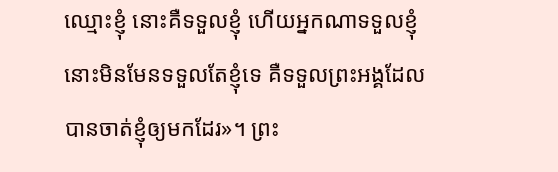ឈ្មោះខ្ញុំ នោះគឺទទួលខ្ញុំ ហើយអ្នកណាទទួលខ្ញុំ នោះមិនមែនទទួលតែខ្ញុំទេ គឺទទួលព្រះអង្គដែលបានចាត់ខ្ញុំឲ្យមកដែរ»។ ព្រះ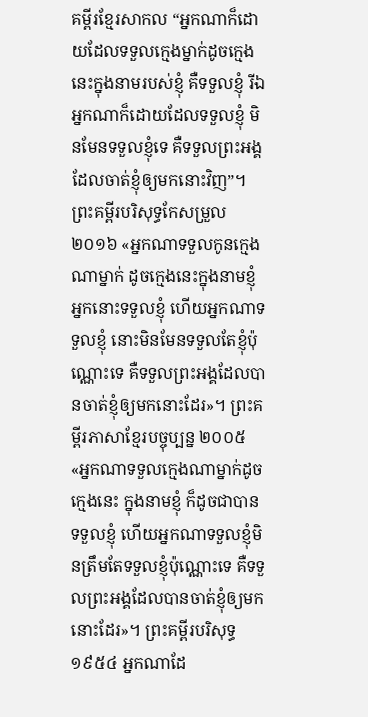គម្ពីរខ្មែរសាកល “អ្នកណាក៏ដោយដែលទទួលក្មេងម្នាក់ដូចក្មេងនេះក្នុងនាមរបស់ខ្ញុំ គឺទទួលខ្ញុំ រីឯអ្នកណាក៏ដោយដែលទទួលខ្ញុំ មិនមែនទទួលខ្ញុំទេ គឺទទួលព្រះអង្គដែលចាត់ខ្ញុំឲ្យមកនោះវិញ”។ ព្រះគម្ពីរបរិសុទ្ធកែសម្រួល ២០១៦ «អ្នកណាទទួលកូនក្មេងណាម្នាក់ ដូចក្មេងនេះក្នុងនាមខ្ញុំ អ្នកនោះទទួលខ្ញុំ ហើយអ្នកណាទទួលខ្ញុំ នោះមិនមែនទទួលតែខ្ញុំប៉ុណ្ណោះទេ គឺទទួលព្រះអង្គដែលបានចាត់ខ្ញុំឲ្យមកនោះដែរ»។ ព្រះគម្ពីរភាសាខ្មែរបច្ចុប្បន្ន ២០០៥ «អ្នកណាទទួលក្មេងណាម្នាក់ដូចក្មេងនេះ ក្នុងនាមខ្ញុំ ក៏ដូចជាបានទទួលខ្ញុំ ហើយអ្នកណាទទួលខ្ញុំមិនត្រឹមតែទទួលខ្ញុំប៉ុណ្ណោះទេ គឺទទួលព្រះអង្គដែលបានចាត់ខ្ញុំឲ្យមកនោះដែរ»។ ព្រះគម្ពីរបរិសុទ្ធ ១៩៥៤ អ្នកណាដែ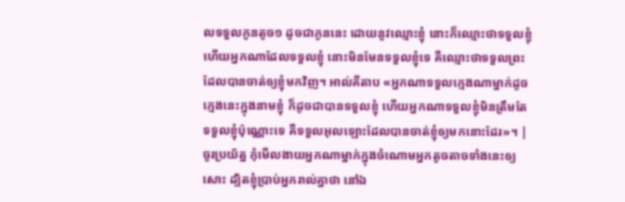លទទួលកូនតូច១ ដូចជាកូននេះ ដោយនូវឈ្មោះខ្ញុំ នោះក៏ឈ្មោះថាទទួលខ្ញុំ ហើយអ្នកណាដែលទទួលខ្ញុំ នោះមិនមែនទទួលខ្ញុំទេ គឺឈ្មោះថាទទួលព្រះដែលបានចាត់ឲ្យខ្ញុំមកវិញ។ អាល់គីតាប «អ្នកណាទទួលក្មេងណាម្នាក់ដូចក្មេងនេះក្នុងនាមខ្ញុំ ក៏ដូចជាបានទទួលខ្ញុំ ហើយអ្នកណាទទួលខ្ញុំមិនត្រឹមតែទទួលខ្ញុំប៉ុណ្ណោះទេ គឺទទួលអុលឡោះដែលបានចាត់ខ្ញុំឲ្យមកនោះដែរ»។ |
ចូរប្រយ័ត្ន កុំមើលងាយអ្នកណាម្នាក់ក្នុងចំណោមអ្នកតូចតាចទាំងនេះឲ្យសោះ ដ្បិតខ្ញុំប្រាប់អ្នករាល់គ្នាថា នៅឯ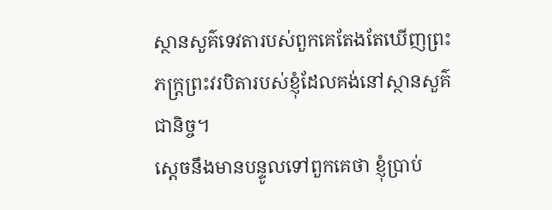ស្ថានសួគ៌ទេវតារបស់ពួកគេតែងតែឃើញព្រះភក្ដ្រព្រះវរបិតារបស់ខ្ញុំដែលគង់នៅស្ថានសួគ៌ជានិច្ច។
ស្ដេចនឹងមានបន្ទូលទៅពួកគេថា ខ្ញុំប្រាប់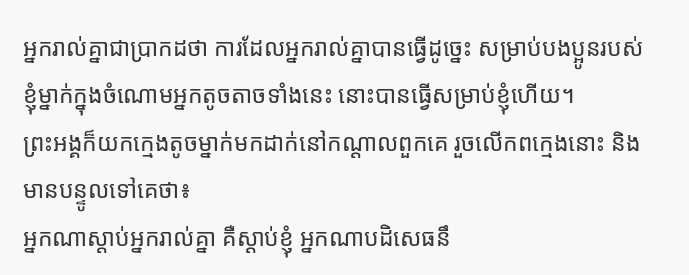អ្នករាល់គ្នាជាប្រាកដថា ការដែលអ្នករាល់គ្នាបានធ្វើដូច្នេះ សម្រាប់បងប្អូនរបស់ខ្ញុំម្នាក់ក្នុងចំណោមអ្នកតូចតាចទាំងនេះ នោះបានធ្វើសម្រាប់ខ្ញុំហើយ។
ព្រះអង្គក៏យកក្មេងតូចម្នាក់មកដាក់នៅកណ្ដាលពួកគេ រួចលើកពក្មេងនោះ និងមានបន្ទូលទៅគេថា៖
អ្នកណាស្ដាប់អ្នករាល់គ្នា គឺស្ដាប់ខ្ញុំ អ្នកណាបដិសេធនឹ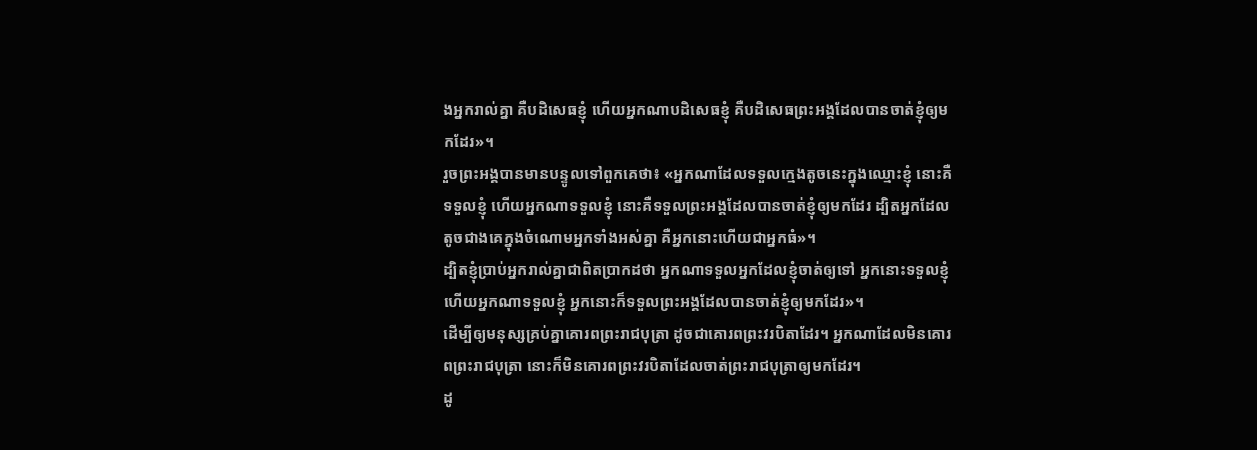ងអ្នករាល់គ្នា គឺបដិសេធខ្ញុំ ហើយអ្នកណាបដិសេធខ្ញុំ គឺបដិសេធព្រះអង្គដែលបានចាត់ខ្ញុំឲ្យមកដែរ»។
រួចព្រះអង្គបានមានបន្ទូលទៅពួកគេថា៖ «អ្នកណាដែលទទួលក្មេងតូចនេះក្នុងឈ្មោះខ្ញុំ នោះគឺទទួលខ្ញុំ ហើយអ្នកណាទទួលខ្ញុំ នោះគឺទទួលព្រះអង្គដែលបានចាត់ខ្ញុំឲ្យមកដែរ ដ្បិតអ្នកដែលតូចជាងគេក្នុងចំណោមអ្នកទាំងអស់គ្នា គឺអ្នកនោះហើយជាអ្នកធំ»។
ដ្បិតខ្ញុំប្រាប់អ្នករាល់គ្នាជាពិតប្រាកដថា អ្នកណាទទួលអ្នកដែលខ្ញុំចាត់ឲ្យទៅ អ្នកនោះទទួលខ្ញុំ ហើយអ្នកណាទទួលខ្ញុំ អ្នកនោះក៏ទទួលព្រះអង្គដែលបានចាត់ខ្ញុំឲ្យមកដែរ»។
ដើម្បីឲ្យមនុស្សគ្រប់គ្នាគោរពព្រះរាជបុត្រា ដូចជាគោរពព្រះវរបិតាដែរ។ អ្នកណាដែលមិនគោរពព្រះរាជបុត្រា នោះក៏មិនគោរពព្រះវរបិតាដែលចាត់ព្រះរាជបុត្រាឲ្យមកដែរ។
ដូ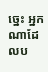ច្នេះ អ្នកណាដែលប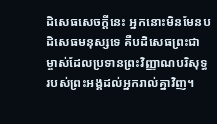ដិសេធសេចក្ដីនេះ អ្នកនោះមិនមែនបដិសេធមនុស្សទេ គឺបដិសេធព្រះជាម្ចាស់ដែលប្រទានព្រះវិញ្ញាណបរិសុទ្ធរបស់ព្រះអង្គដល់អ្នករាល់គ្នាវិញ។